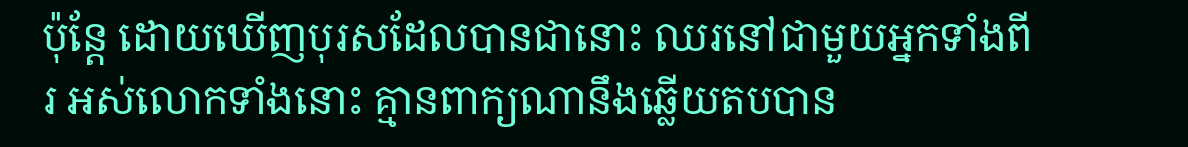ប៉ុន្ដែ ដោយឃើញបុរសដែលបានជានោះ ឈរនៅជាមួយអ្នកទាំងពីរ អស់លោកទាំងនោះ គ្មានពាក្យណានឹងឆ្លើយតបបាន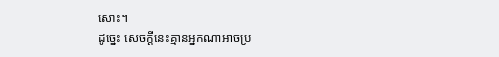សោះ។
ដូច្នេះ សេចក្ដីនេះគ្មានអ្នកណាអាចប្រ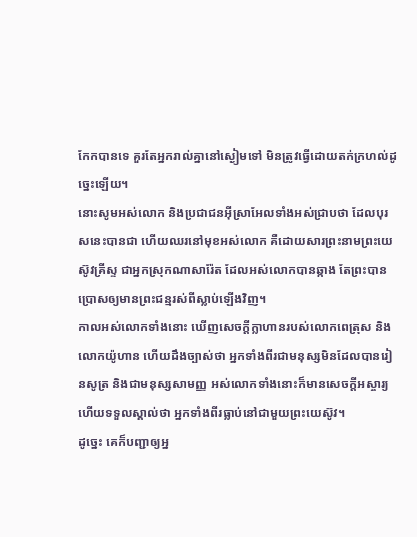កែកបានទេ គួរតែអ្នករាល់គ្នានៅស្ងៀមទៅ មិនត្រូវធ្វើដោយតក់ក្រហល់ដូច្នេះឡើយ។
នោះសូមអស់លោក និងប្រជាជនអ៊ីស្រាអែលទាំងអស់ជ្រាបថា ដែលបុរសនេះបានជា ហើយឈរនៅមុខអស់លោក គឺដោយសារព្រះនាមព្រះយេស៊ូវគ្រីស្ទ ជាអ្នកស្រុកណាសារ៉ែត ដែលអស់លោកបានឆ្កាង តែព្រះបានប្រោសឲ្យមានព្រះជន្មរស់ពីស្លាប់ឡើងវិញ។
កាលអស់លោកទាំងនោះ ឃើញសេចក្ដីក្លាហានរបស់លោកពេត្រុស និងលោកយ៉ូហាន ហើយដឹងច្បាស់ថា អ្នកទាំងពីរជាមនុស្សមិនដែលបានរៀនសូត្រ និងជាមនុស្សសាមញ្ញ អស់លោកទាំងនោះក៏មានសេចក្ដីអស្ចារ្យ ហើយទទួលស្គាល់ថា អ្នកទាំងពីរធ្លាប់នៅជាមួយព្រះយេស៊ូវ។
ដូច្នេះ គេក៏បញ្ជាឲ្យអ្ន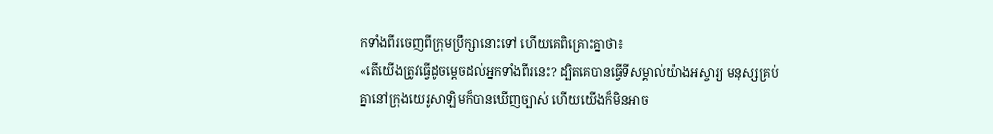កទាំងពីរចេញពីក្រុមប្រឹក្សានោះទៅ ហើយគេពិគ្រោះគ្នាថា៖
«តើយើងត្រូវធ្វើដូចម្ដេចដល់អ្នកទាំងពីរនេះ? ដ្បិតគេបានធ្វើទីសម្គាល់យ៉ាងអស្ចារ្យ មនុស្សគ្រប់គ្នានៅក្រុងយេរូសាឡិមក៏បានឃើញច្បាស់ ហើយយើងក៏មិនអាច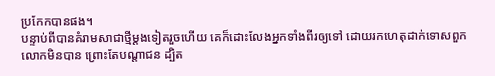ប្រកែកបានផង។
បន្ទាប់ពីបានគំរាមសាជាថ្មីម្ដងទៀតរួចហើយ គេក៏ដោះលែងអ្នកទាំងពីរឲ្យទៅ ដោយរកហេតុដាក់ទោសពួកលោកមិនបាន ព្រោះតែបណ្ដាជន ដ្បិត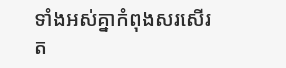ទាំងអស់គ្នាកំពុងសរសើរត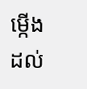ម្កើងដល់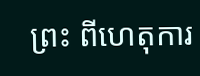ព្រះ ពីហេតុការ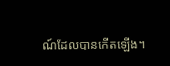ណ៍ដែលបានកើតឡើង។